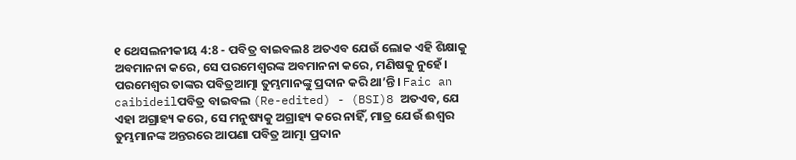୧ ଥେସଲନୀକୀୟ 4:8 - ପବିତ୍ର ବାଇବଲ8 ଅତଏବ ଯେଉଁ ଲୋକ ଏହି ଶିକ୍ଷାକୁ ଅବମାନନା କରେ, ସେ ପରମେଶ୍ୱରଙ୍କ ଅବମାନନା କରେ, ମଣିଷକୁ ନୁହେଁ। ପରମେଶ୍ୱର ତାଙ୍କର ପବିତ୍ରଆତ୍ମା ତୁମ୍ଭମାନଙ୍କୁ ପ୍ରଦାନ କରି ଥା’ନ୍ତି। Faic an caibideilପବିତ୍ର ବାଇବଲ (Re-edited) - (BSI)8 ଅତଏବ, ଯେ ଏହା ଅଗ୍ରାହ୍ୟ କରେ, ସେ ମନୁଷ୍ୟକୁ ଅଗ୍ରାହ୍ୟ କରେ ନାହିଁ, ମାତ୍ର ଯେଉଁ ଈଶ୍ଵର ତୁମ୍ଭମାନଙ୍କ ଅନ୍ତରରେ ଆପଣା ପବିତ୍ର ଆତ୍ମା ପ୍ରଦାନ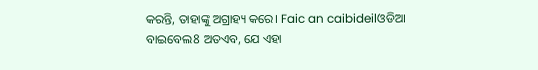କରନ୍ତି, ତାହାଙ୍କୁ ଅଗ୍ରାହ୍ୟ କରେ। Faic an caibideilଓଡିଆ ବାଇବେଲ8 ଅତଏବ, ଯେ ଏହା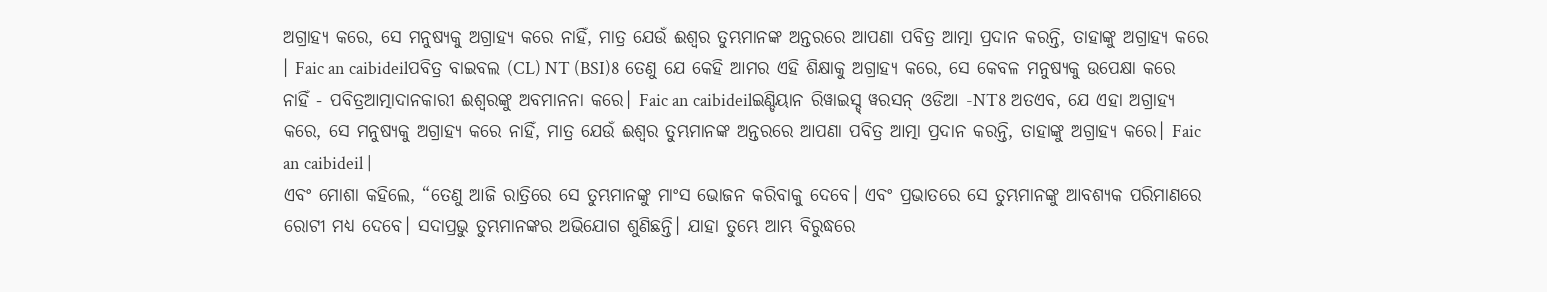ଅଗ୍ରାହ୍ୟ କରେ, ସେ ମନୁଷ୍ୟକୁ ଅଗ୍ରାହ୍ୟ କରେ ନାହିଁ, ମାତ୍ର ଯେଉଁ ଈଶ୍ୱର ତୁମ୍ଭମାନଙ୍କ ଅନ୍ତରରେ ଆପଣା ପବିତ୍ର ଆତ୍ମା ପ୍ରଦାନ କରନ୍ତି, ତାହାଙ୍କୁ ଅଗ୍ରାହ୍ୟ କରେ । Faic an caibideilପବିତ୍ର ବାଇବଲ (CL) NT (BSI)8 ତେଣୁ ଯେ କେହି ଆମର ଏହି ଶିକ୍ଷାକୁ ଅଗ୍ରାହ୍ୟ କରେ, ସେ କେବଳ ମନୁଷ୍ୟକୁ ଉପେକ୍ଷା କରେ ନାହିଁ - ପବିତ୍ରଆତ୍ମାଦାନକାରୀ ଈଶ୍ୱରଙ୍କୁ ଅବମାନନା କରେ। Faic an caibideilଇଣ୍ଡିୟାନ ରିୱାଇସ୍ଡ୍ ୱରସନ୍ ଓଡିଆ -NT8 ଅତଏବ, ଯେ ଏହା ଅଗ୍ରାହ୍ୟ କରେ, ସେ ମନୁଷ୍ୟକୁ ଅଗ୍ରାହ୍ୟ କରେ ନାହିଁ, ମାତ୍ର ଯେଉଁ ଈଶ୍ବର ତୁମ୍ଭମାନଙ୍କ ଅନ୍ତରରେ ଆପଣା ପବିତ୍ର ଆତ୍ମା ପ୍ରଦାନ କରନ୍ତି, ତାହାଙ୍କୁ ଅଗ୍ରାହ୍ୟ କରେ। Faic an caibideil |
ଏବଂ ମୋଶା କହିଲେ, “ତେଣୁ ଆଜି ରାତ୍ରିରେ ସେ ତୁମ୍ଭମାନଙ୍କୁ ମାଂସ ଭୋଜନ କରିବାକୁ ଦେବେ। ଏବଂ ପ୍ରଭାତରେ ସେ ତୁମ୍ଭମାନଙ୍କୁ ଆବଶ୍ୟକ ପରିମାଣରେ ରୋଟୀ ମଧ୍ୟ ଦେବେ। ସଦାପ୍ରଭୁ ତୁମ୍ଭମାନଙ୍କର ଅଭିଯୋଗ ଶୁଣିଛନ୍ତି। ଯାହା ତୁମ୍ଭେ ଆମ୍ଭ ବିରୁଦ୍ଧରେ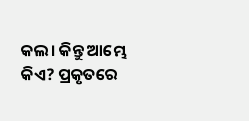କଲ। କିନ୍ତୁ ଆମ୍ଭେ କିଏ? ପ୍ରକୃତରେ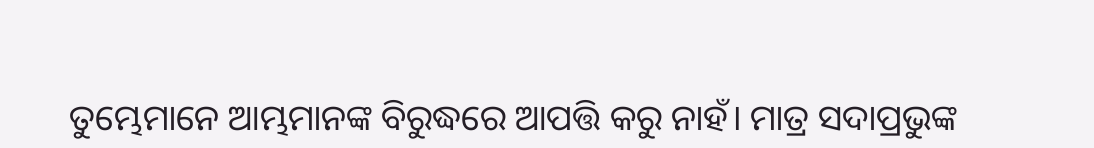ତୁମ୍ଭେମାନେ ଆମ୍ଭମାନଙ୍କ ବିରୁଦ୍ଧରେ ଆପତ୍ତି କରୁ ନାହଁ। ମାତ୍ର ସଦାପ୍ରଭୁଙ୍କ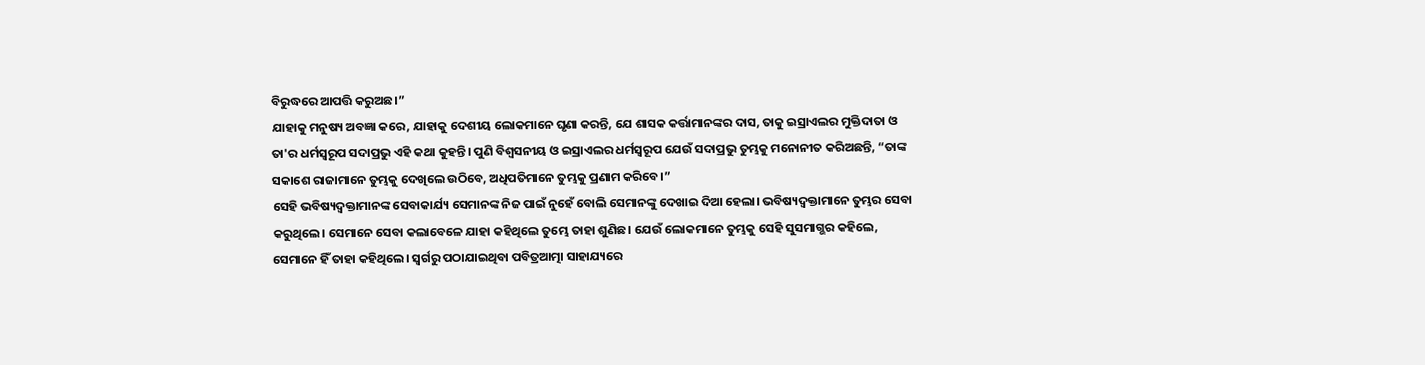ବିରୁଦ୍ଧରେ ଆପତ୍ତି କରୁଅଛ।”
ଯାହାକୁ ମନୁଷ୍ୟ ଅବଜ୍ଞା କରେ, ଯାହାକୁ ଦେଶୀୟ ଲୋକମାନେ ଘୃଣା କରନ୍ତି, ଯେ ଶାସକ କର୍ତ୍ତାମାନଙ୍କର ଦାସ, ତାକୁ ଇସ୍ରାଏଲର ମୁକ୍ତିଦାତା ଓ ତା'ର ଧର୍ମସ୍ୱରୂପ ସଦାପ୍ରଭୁ ଏହି କଥା କୁହନ୍ତି। ପୁଣି ବିଶ୍ୱସନୀୟ ଓ ଇସ୍ରାଏଲର ଧର୍ମସ୍ୱରୂପ ଯେଉଁ ସଦାପ୍ରଭୁ ତୁମ୍ଭକୁ ମନୋନୀତ କରିଅଛନ୍ତି, “ତାଙ୍କ ସକାଶେ ରାଜାମାନେ ତୁମ୍ଭକୁ ଦେଖିଲେ ଉଠିବେ, ଅଧିପତିମାନେ ତୁମ୍ଭକୁ ପ୍ରଣାମ କରିବେ।”
ସେହି ଭବିଷ୍ୟଦ୍ବକ୍ତାମାନଙ୍କ ସେବାକାର୍ଯ୍ୟ ସେମାନଙ୍କ ନିଜ ପାଇଁ ନୁହେଁ ବୋଲି ସେମାନଙ୍କୁ ଦେଖାଇ ଦିଆ ହେଲା। ଭବିଷ୍ୟଦ୍ବକ୍ତାମାନେ ତୁମ୍ଭର ସେବା କରୁଥିଲେ। ସେମାନେ ସେବା କଲାବେଳେ ଯାହା କହିଥିଲେ ତୁମ୍ଭେ ତାହା ଶୁଣିଛ। ଯେଉଁ ଲୋକମାନେ ତୁମ୍ଭକୁ ସେହି ସୁସମାଗ୍ଭର କହିଲେ, ସେମାନେ ହିଁ ତାହା କହିଥିଲେ। ସ୍ୱର୍ଗରୁ ପଠାଯାଇଥିବା ପବିତ୍ରଆତ୍ମା ସାହାଯ୍ୟରେ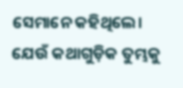ସେମାନେ କହିଥିଲେ। ଯେଉଁ କଥାଗୁଡ଼ିକ ତୁମ୍ଭକୁ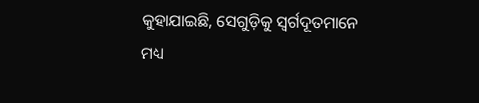କୁହାଯାଇଛି, ସେଗୁଡ଼ିକୁ ସ୍ୱର୍ଗଦୂତମାନେ ମଧ୍ୟ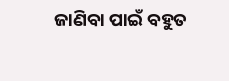ଜାଣିବା ପାଇଁ ବହୁତ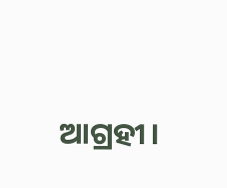ଆଗ୍ରହୀ।